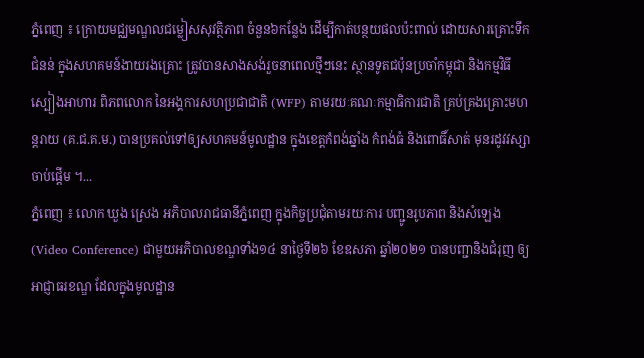ភ្នំពេញ ៖ ក្រោយមជ្ឈមណ្ឌលជម្លៀសសុវត្ថិភាព ចំនួន៦កន្លែង ដើម្បីកាត់បន្ថយផលប៉ះពាល់ ដោយសារគ្រោះទឹកជំនន់ ក្នុងសហគមន៍ងាយរងគ្រោះ ត្រូវបានសាងសង់រួចនាពេលថ្មីៗនេះ ស្ថានទូតជប៉ុនប្រចាំកម្ពុជា និងកម្មវិធីស្បៀងអាហារ ពិភពលោក នៃអង្គការសហប្រជាជាតិ (WFP) តាមរយៈគណៈកម្មាធិការជាតិ គ្រប់គ្រងគ្រោះមហន្តរាយ (គ.ជ.គ.ម.) បានប្រគល់ទៅឲ្យសហគមន៍មូលដ្ឋាន ក្នុងខេត្តកំពង់ឆ្នាំង កំពង់ធំ និងពោធិ៍សាត់ មុនរដូវវស្សាចាប់ផ្តើម ។...
ភ្នំពេញ ៖ លោក ឃួង ស្រេង អភិបាលរាជធានីភ្នំពេញ ក្នុងកិច្ចប្រជុំតាមរយៈការ បញ្ជូនរូបភាព និងសំឡេង (Video Conference) ជាមួយអភិបាលខណ្ឌទាំង១៤ នាថ្ងៃទី២៦ ខែឧសភា ឆ្នាំ២០២១ បានបញ្ជានិងជំរុញ ឲ្យអាជ្ញាធរខណ្ឌ ដែលក្នុងមូលដ្ឋាន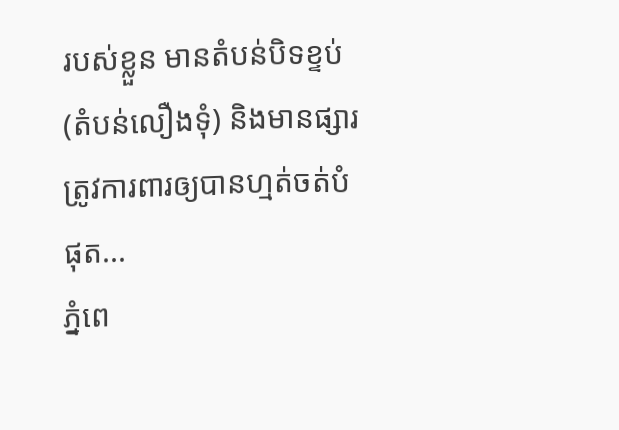របស់ខ្លួន មានតំបន់បិទខ្ទប់ (តំបន់លឿងទុំ) និងមានផ្សារ ត្រូវការពារឲ្យបានហ្មត់ចត់បំផុត...
ភ្នំពេ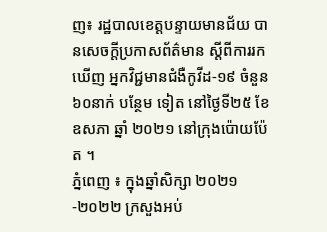ញ៖ រដ្ឋបាលខេត្តបន្ទាយមានជ័យ បានសេចក្តីប្រកាសព័ត៌មាន ស្តីពីការរកឃើញ អ្នកវិជ្ជមានជំងឺកូវីដ-១៩ ចំនួន ៦០នាក់ បន្ថែម ទៀត នៅថ្ងៃទី២៥ ខែឧសភា ឆ្នាំ ២០២១ នៅក្រុងប៉ោយប៉ែត ។
ភ្នំពេញ ៖ ក្នុងឆ្នាំសិក្សា ២០២១-២០២២ ក្រសួងអប់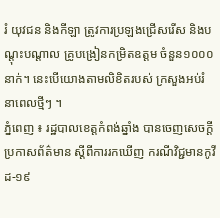រំ យុវជន និងកីឡា ត្រូវការប្រឡងជ្រើសរើស និងបណ្ដុះបណ្ដាល គ្រូបង្រៀនកម្រិតឧត្តម ចំនួន១០០០នាក់។ នេះបើយោងតាមលិខិតរបស់ ក្រសួងអប់រំ នាពេលថ្មីៗ ។
ភ្នំពេញ ៖ រដ្ឋបាលខេត្តកំពង់ឆ្នាំង បានចេញសេចក្ដី ប្រកាសព័ត៌មាន ស្ដីពីការរកឃើញ ករណីវិជ្ជមានកូវីដ-១៩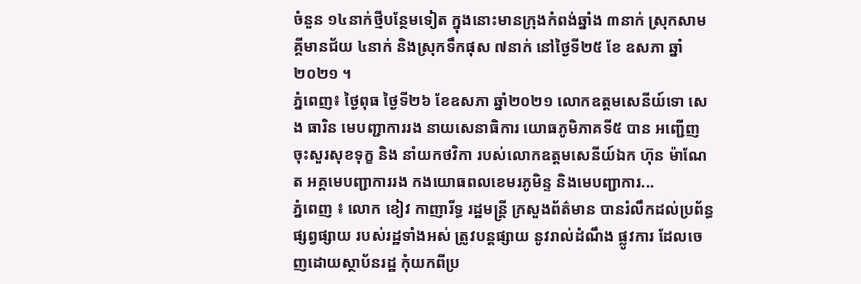ចំនួន ១៤នាក់ថ្មីបន្ថែមទៀត ក្នុងនោះមានក្រុងកំពង់ឆ្នាំង ៣នាក់ ស្រុកសាមគ្គីមានជ័យ ៤នាក់ និងស្រុកទឹកផុស ៧នាក់ នៅថ្ងៃទី២៥ ខែ ឧសភា ឆ្នាំ២០២១ ។
ភ្នំពេញ៖ ថ្ងៃពុធ ថ្ងៃទី២៦ ខែឧសភា ឆ្នាំ២០២១ លោកឧត្តមសេនីយ៍ទោ សេង ធារិន មេបញ្ជាការរង នាយសេនាធិការ យោធភូមិភាគទី៥ បាន អញ្ជើញ ចុះសួរសុខទុក្ខ និង នាំយកថវិកា របស់លោកឧត្តមសេនីយ៍ឯក ហ៊ុន ម៉ាណែត អគ្គមេបញ្ជាការរង កងយោធពលខេមរភូមិន្ទ និងមេបញ្ជាការ...
ភ្នំពេញ ៖ លោក ខៀវ កាញារីទ្ធ រដ្ឋមន្រ្តី ក្រសួងព័ត៌មាន បានរំលឹកដល់ប្រព័ន្ធផ្សព្វផ្សាយ របស់រដ្ឋទាំងអស់ ត្រូវបន្តផ្សាយ នូវរាល់ដំណឹង ផ្លូវការ ដែលចេញដោយស្ថាប័នរដ្ឋ កុំយកពីប្រ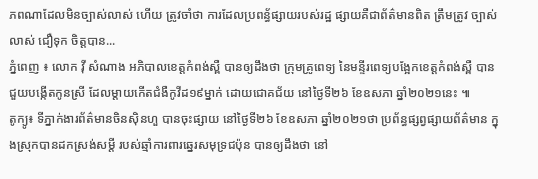ភពណាដែលមិនច្បាស់លាស់ ហើយ ត្រូវចាំថា ការដែលប្រពន្ធ័ផ្សាយរបស់រដ្ឋ ផ្សាយគឺជាព័ត៌មានពិត ត្រឹមត្រូវ ច្បាស់លាស់ ជឿទុក ចិត្តបាន...
ភ្នំពេញ ៖ លោក វ៉ី សំណាង អភិបាលខេត្តកំពង់ស្ពឺ បានឲ្យដឹងថា ក្រុមគ្រូពេទ្យ នៃមន្ទីរពេទ្យបង្អែកខេត្តកំពង់ស្ពឺ បានជួយបង្កើតកូនស្រី ដែលម្តាយកើតជំងឺកូវីដ១៩ម្នាក់ ដោយជោគជ័យ នៅថ្ងៃទី២៦ ខែឧសភា ឆ្នាំ២០២១នេះ ៕
តូក្យូ៖ ទីភ្នាក់ងារព័ត៌មានចិនស៊ិនហួ បានចុះផ្សាយ នៅថ្ងៃទី២៦ ខែឧសភា ឆ្នាំ២០២១ថា ប្រព័ន្ធផ្សព្វផ្សាយព័ត៌មាន ក្នុងស្រុកបានដកស្រង់សម្តី របស់ឆ្មាំការពារឆ្នេរសមុទ្រជប៉ុន បានឲ្យដឹងថា នៅ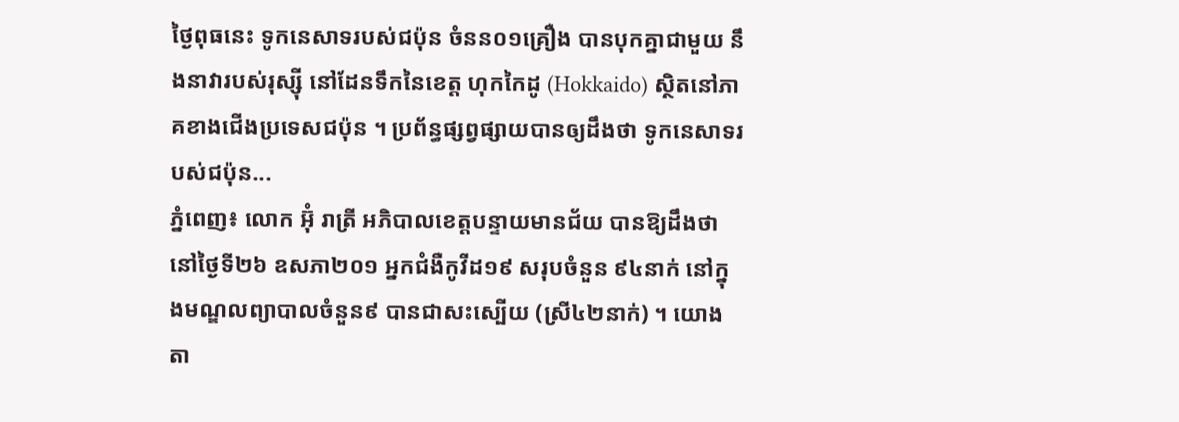ថ្ងៃពុធនេះ ទូកនេសាទរបស់ជប៉ុន ចំនន០១គ្រឿង បានបុកគ្នាជាមួយ នឹងនាវារបស់រុស្ស៊ី នៅដែនទឹកនៃខេត្ត ហុកកៃដូ (Hokkaido) ស្ថិតនៅភាគខាងជើងប្រទេសជប៉ុន ។ ប្រព័ន្ធផ្សព្វផ្សាយបានឲ្យដឹងថា ទូកនេសាទរបស់ជប៉ុន...
ភ្នំពេញ៖ លោក អ៊ុំ រាត្រី អភិបាលខេត្តបន្ទាយមានជ័យ បានឱ្យដឹងថា នៅថ្ងៃទី២៦ ឧសភា២០១ អ្នកជំងឺកូវីដ១៩ សរុបចំនួន ៩៤នាក់ នៅក្នុងមណ្ឌលព្យាបាលចំនួន៩ បានជាសះស្បើយ (ស្រី៤២នាក់) ។ យោងតា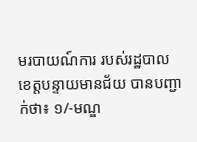មរបាយណ៍ការ របស់រដ្ឋបាល ខេត្តបន្ទាយមានជ័យ បានបញ្ជាក់ថា៖ ១/-មណ្ឌ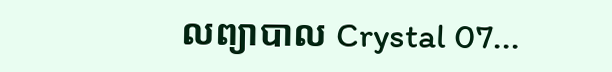លព្យាបាល Crystal 07...